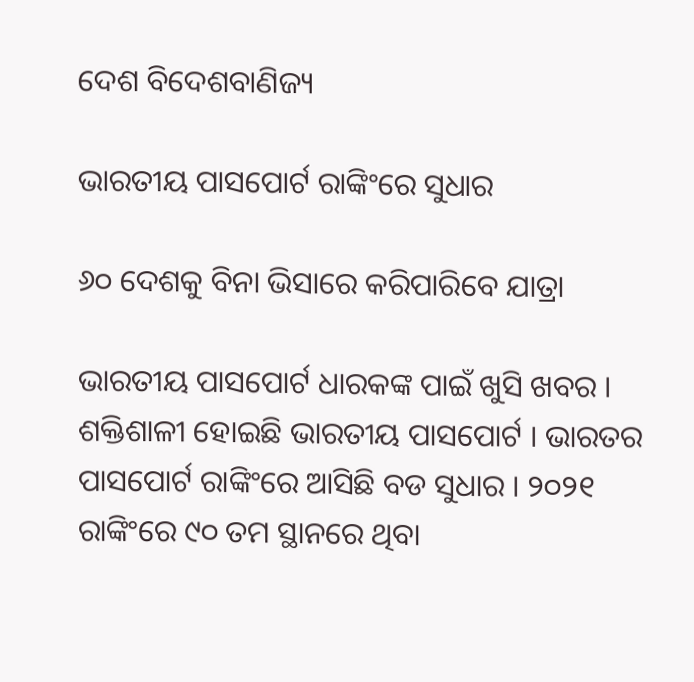ଦେଶ ବିଦେଶବାଣିଜ୍ୟ

ଭାରତୀୟ ପାସପୋର୍ଟ ରାଙ୍କିଂରେ ସୁଧାର

୬୦ ଦେଶକୁ ବିନା ଭିସାରେ କରିପାରିବେ ଯାତ୍ରା

ଭାରତୀୟ ପାସପୋର୍ଟ ଧାରକଙ୍କ ପାଇଁ ଖୁସି ଖବର । ଶକ୍ତିଶାଳୀ ହୋଇଛି ଭାରତୀୟ ପାସପୋର୍ଟ । ଭାରତର ପାସପୋର୍ଟ ରାଙ୍କିଂରେ ଆସିଛି ବଡ ସୁଧାର । ୨୦୨୧ ରାଙ୍କିଂରେ ୯୦ ତମ ସ୍ଥାନରେ ଥିବା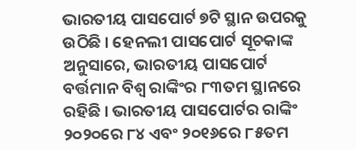ଭାରତୀୟ ପାସପୋର୍ଟ ୭ଟି ସ୍ଥାନ ଉପରକୁ ଉଠିଛି । ହେନଲୀ ପାସପୋର୍ଟ ସୂଚକାଙ୍କ ଅନୁସାରେ, ଭାରତୀୟ ପାସପୋର୍ଟ ବର୍ତ୍ତମାନ ବିଶ୍ୱ ରାଙ୍କିଂର ୮୩ତମ ସ୍ଥାନରେ ରହିଛି । ଭାରତୀୟ ପାସପୋର୍ଟର ରାଙ୍କିଂ ୨୦୨୦ରେ ୮୪ ଏବଂ ୨୦୧୬ରେ ୮୫ତମ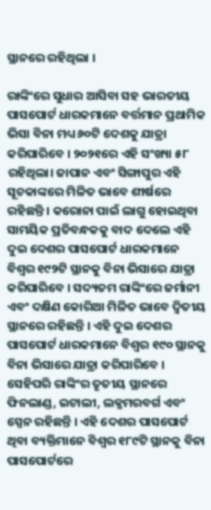ସ୍ଥାନରେ ରହିଥିଲା ।

ରାଙ୍କିଂରେ ସୁଧାର ଆସିବା ସହ ଭାରତୀୟ ପାସପୋର୍ଟ ଧାରକମାନେ ବର୍ତ୍ତମାନ ପ୍ରଥାମିକ ଭିସା ବିନା ମଧ୍ୟ ୬୦ଟି ଦେଶକୁ ଯାତ୍ରା କରିପାରିବେ । ୨୦୨୧ରେ ଏହି ସଂଖ୍ୟା ୫୮ ରହିଥିଲା। ଜାପାନ ଏବଂ ସିଙ୍ଗାପୁର ଏହି ସୂଚକାଙ୍କରେ ମିଳିତ ଭାବେ ଶୀର୍ଷରେ ରହିଛନ୍ତି । କରୋନା ପାଇଁ ଲାଗୁ ହୋଇଥିବା ସାମୟିକ ପ୍ରତିବନ୍ଧକକୁ ବାଦ ଦେଲେ ଏହି ଦୁଇ ଦେଶର ପାସପୋର୍ଟ ଧାରକମାନେ ବିଶ୍ୱର ୧୯୨ଟି ସ୍ଥାନକୁ ବିନା ଭିସାରେ ଯାତ୍ରା କରିପାରିବେ । ସଦ୍ୟତମ ରାଙ୍କିଂରେ ଜର୍ମାନୀ ଏବଂ ଦକ୍ଷିଣ କୋରିଆ ମିଳିତ ଭାବେ ଦ୍ୱିତୀୟ ସ୍ଥାନରେ ରହିଛନ୍ତି । ଏହି ଦୁଇ ଦେଶର ପାସପୋର୍ଟ ଧାରକମାନେ ବିଶ୍ୱର ୧୯୦ ସ୍ଥାନକୁ ବିନା ଭିସାରେ ଯାତ୍ରା କରିପାରିବେ । ସେହିପରି ରାଙ୍କିଂର ତୃତୀୟ ସ୍ଥାନରେ ଫିନଲାଣ୍ଡ, ଇଟାଲୀ, ଲକ୍ଜମରବର୍ଗ ଏବଂ ସ୍ପେନ ରହିଛନ୍ତି । ଏହି ଦେଶର ପାସପୋର୍ଟ ଥିବା ବ୍ୟକ୍ତିମାନେ ବିଶ୍ୱର ୧୮୯ଟି ସ୍ଥାନକୁ ବିନା ପାସପୋର୍ଟରେ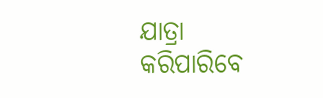ଯାତ୍ରା କରିପାରିବେ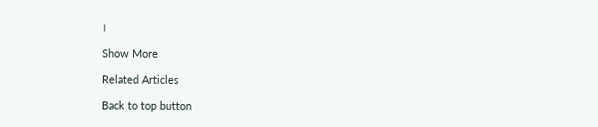।

Show More

Related Articles

Back to top button